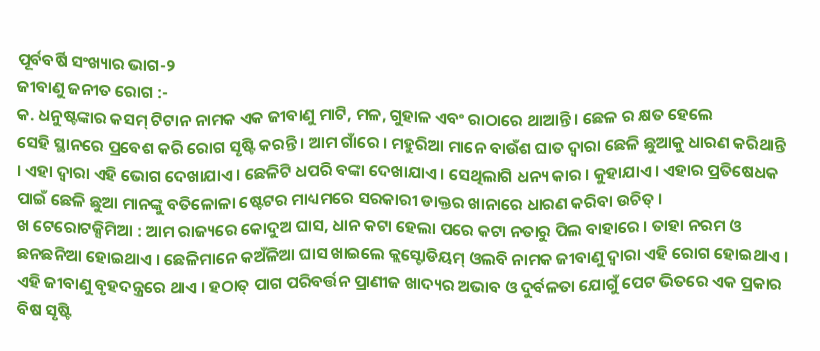ପୂର୍ବବର୍ଷି ସଂଖ୍ୟାର ଭାଗ-୨
ଜୀବାଣୁ ଜନୀତ ରୋଗ :-
କ. ଧନୁଷ୍ଟଙ୍କାର କସମ୍ ଟିଟାନ ନାମକ ଏକ ଜୀବାଣୁ ମାଟି, ମଳ, ଗୁହାଳ ଏବଂ ରାଠାରେ ଥାଆନ୍ତି । ଛେଳ ର କ୍ଷତ ହେଲେ
ସେହି ସ୍ଥାନରେ ପ୍ରବେଶ କରି ରୋଗ ସୃଷ୍ଟି କରନ୍ତି । ଆମ ଗାଁରେ । ମହୁରିଆ ମାନେ ବାଉଁଶ ଘାତ ଦ୍ଵାରା ଛେଳି ଛୁଆକୁ ଧାରଣ କରିଥାନ୍ତି । ଏହା ଦ୍ଵାରା ଏହି ଭୋଗ ଦେଖାଯାଏ । ଛେଳିଟି ଧପରି ବଙ୍କା ଦେଖାଯାଏ । ସେଥିଲାଗି ଧନ୍ୟ କାର । କୁହାଯାଏ । ଏହାର ପ୍ରତିଷେଧକ ପାଇଁ ଛେଳି ଛୁଆ ମାନଙ୍କୁ ବତିଳୋଳା ଷ୍ଟେଟର ମାଧ୍ୟମରେ ସରକାରୀ ଡାକ୍ତର ଖାନାରେ ଧାରଣ କରିବା ଉଚିତ୍ ।
ଖ ଟେରୋଟକ୍ସିମିଆ : ଆମ ରାଜ୍ୟରେ କୋଦୁଅ ଘାସ, ଧାନ କଟା ହେଲା ପରେ କଟା ନତାରୁ ପିଲ ବାହାରେ । ତାହା ନରମ ଓ ଛନଛନିଆ ହୋଇଥାଏ । ଛେଳିମାନେ କଅଁଳିଆ ଘାସ ଖାଇଲେ କ୍ଲସ୍ଟୋଡିୟମ୍ ଓଲବି ନାମକ ଜୀବାଣୁ ଦ୍ଵାରା ଏହି ରୋଗ ହୋଇଥାଏ । ଏହି ଜୀବାଣୁ ବୃହଦନ୍ତ୍ରରେ ଥାଏ । ହଠାତ୍ ପାଗ ପରିବର୍ତ୍ତନ ପ୍ରାଣୀଜ ଖାଦ୍ୟର ଅଭାବ ଓ ଦୁର୍ବଳତା ଯୋଗୁଁ ପେଟ ଭିତରେ ଏକ ପ୍ରକାର ବିଷ ସୃଷ୍ଟି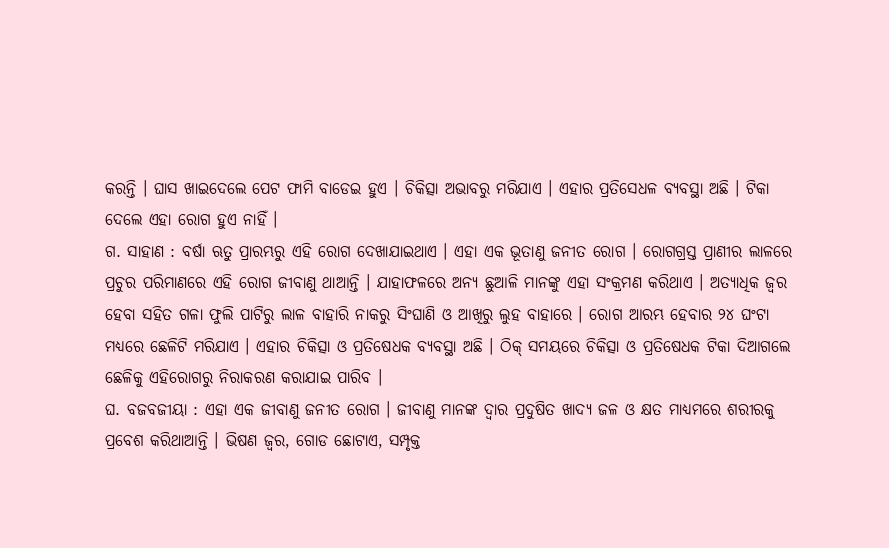କରନ୍ତି । ଘାସ ଖାଇଦେଲେ ପେଟ ଫାମି ବାଡେଇ ହୁଏ । ଚିକିତ୍ସା ଅଭାବରୁ ମରିଯାଏ । ଏହାର ପ୍ରତିସେଧଳ ବ୍ୟବସ୍ଥା ଅଛି । ଟିକା ଦେଲେ ଏହା ରୋଗ ହୁଏ ନାହିଁ ।
ଗ. ସାହାଣ : ବର୍ଷା ଋତୁ ପ୍ରାରମ୍ଭରୁ ଏହି ରୋଗ ଦେଖାଯାଇଥାଏ । ଏହା ଏକ ଭୂତାଣୁ ଜନୀତ ରୋଗ । ରୋଗଗ୍ରସ୍ତ ପ୍ରାଣୀର ଲାଳରେ ପ୍ରଚୁର ପରିମାଣରେ ଏହି ରୋଗ ଜୀବାଣୁ ଥାଆନ୍ତି । ଯାହାଫଳରେ ଅନ୍ୟ ଛୁଆଳି ମାନଙ୍କୁ ଏହା ସଂକ୍ରମଣ କରିଥାଏ । ଅତ୍ୟାଧିକ ଜ୍ଵର ହେବା ସହିତ ଗଳା ଫୁଲି ପାଟିରୁ ଲାଳ ବାହାରି ନାକରୁ ସିଂଘାଣି ଓ ଆଖିରୁ ଲୁହ ବାହାରେ । ରୋଗ ଆରମ୍ଭ ହେବାର ୨୪ ଘଂଟା ମଧ୍ୟରେ ଛେଳିଟି ମରିଯାଏ । ଏହାର ଚିକିତ୍ସା ଓ ପ୍ରତିଷେଧକ ବ୍ୟବସ୍ଥା ଅଛି । ଠିକ୍ ସମୟରେ ଚିକିତ୍ସା ଓ ପ୍ରତିଷେଧକ ଟିକା ଦିଆଗଲେ ଛେଳିକୁ ଏହିରୋଗରୁ ନିରାକରଣ କରାଯାଇ ପାରିବ ।
ଘ. ବଜବଜୀୟା : ଏହା ଏକ ଜୀବାଣୁ ଜନୀତ ରୋଗ । ଜୀବାଣୁ ମାନଙ୍କ ଦ୍ଵାର ପ୍ରଦୁଷିତ ଖାଦ୍ୟ ଜଳ ଓ କ୍ଷତ ମାଧ୍ୟମରେ ଶରୀରକୁ ପ୍ରବେଶ କରିଥାଆନ୍ତି । ଭିଷଣ ଜ୍ଵର, ଗୋଡ ଛୋଟାଏ, ସମ୍ପୃକ୍ତ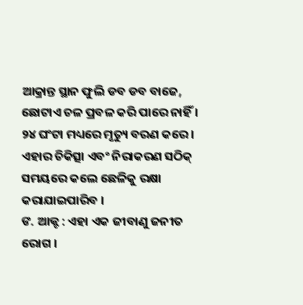ଆକ୍ରାନ୍ତ ସ୍ଥାନ ଫୁଲି ଡବ ଡବ ବାଜେ, ଛୋଟାଏ ଚଳ ପ୍ରବଳ କରି ପାରେ ନାହିଁ । ୨୪ ଘଂଟା ମଧ୍ୟରେ ମୃତ୍ୟୁ ବରଣ କରେ । ଏହାର ଚିକିତ୍ସା ଏବଂ ନିରାକରଣ ସଠିକ୍ ସମୟରେ କଲେ ଛେଳିକୁ ରକ୍ଷା କରାଯାଇପାରିବ ।
ଙ. ଆକ୍ଟ : ଏହା ଏକ ଜୀବାଣୁ ଜନୀତ ରୋଗ ।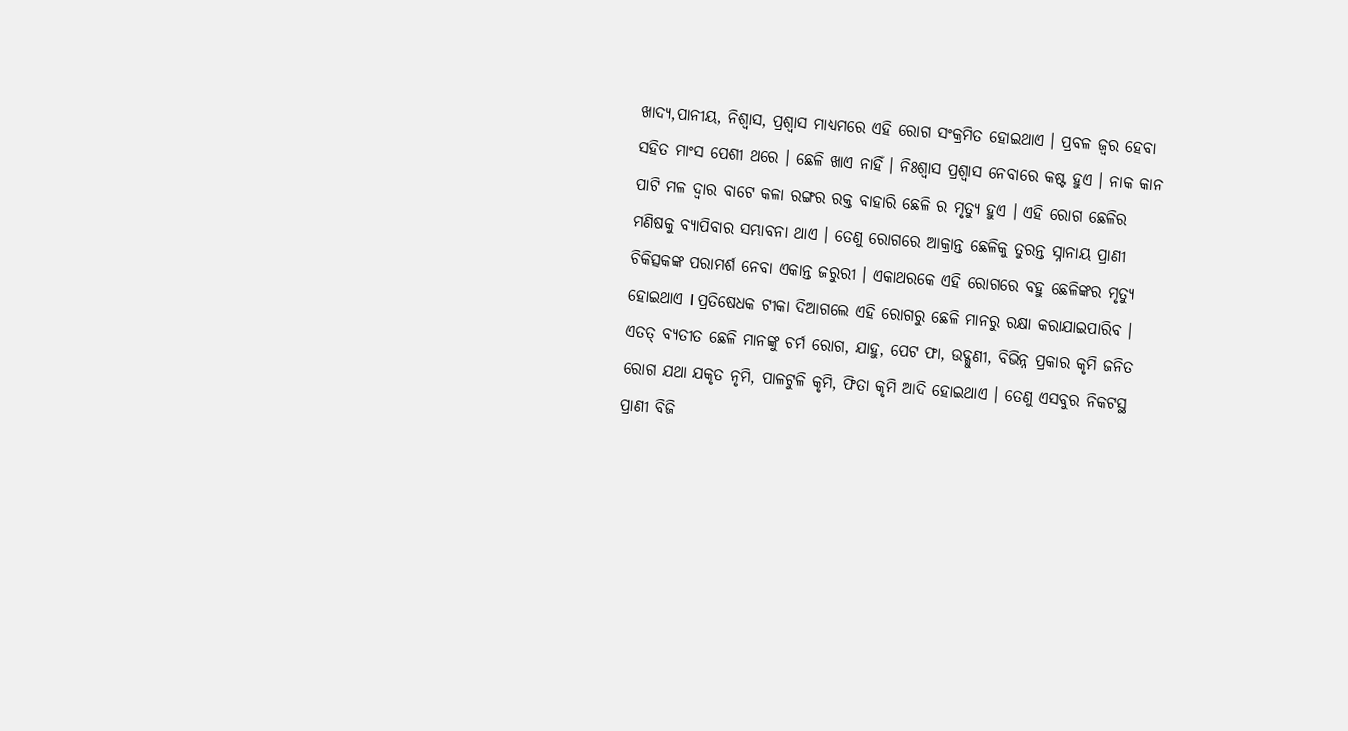ଖାଦ୍ୟ,ପାନୀୟ, ନିଶ୍ବାସ, ପ୍ରଶ୍ଵାସ ମାଧ୍ୟମରେ ଏହି ରୋଗ ସଂକ୍ରମିତ ହୋଇଥାଏ । ପ୍ରବଳ ଜ୍ଵର ହେବା ସହିତ ମାଂସ ପେଶୀ ଥରେ । ଛେଳି ଖାଏ ନାହିଁ । ନିଃଶ୍ବାସ ପ୍ରଶ୍ଵାସ ନେବାରେ କଷ୍ଟ ହୁଏ । ନାକ କାନ ପାଟି ମଳ ଦ୍ଵାର ବାଟେ କଳା ରଙ୍ଗର ରକ୍ତ ବାହାରି ଛେଳି ର ମୃତ୍ୟୁ ହୁଏ । ଏହି ରୋଗ ଛେଳିର ମଣିଷକୁ ବ୍ୟାପିବାର ସମ୍ଭାବନା ଥାଏ । ତେଣୁ ରୋଗରେ ଆକ୍ରାନ୍ତ ଛେଳିକୁ ତୁରନ୍ତ ସ୍ନାନାୟ ପ୍ରାଣୀ ଚିକିତ୍ସକଙ୍କ ପରାମର୍ଶ ନେବା ଏକାନ୍ତ ଜରୁରୀ । ଏକାଥରକେ ଏହି ରୋଗରେ ବହୁ ଛେଳିଙ୍କର ମୃତ୍ୟୁ ହୋଇଥାଏ I ପ୍ରତିଷେଧକ ଟୀକା ଦିଆଗଲେ ଏହି ରୋଗରୁ ଛେଳି ମାନରୁ ରକ୍ଷା କରାଯାଇପାରିବ । ଏତତ୍ ବ୍ୟତୀତ ଛେଳି ମାନଙ୍କୁ ଚର୍ମ ରୋଗ, ଯାହୁ, ପେଟ ଫା, ଉଦ୍ଗୁଣୀ, ବିଭିନ୍ନ ପ୍ରକାର କୃମି ଜନିତ ରୋଗ ଯଥା ଯକୃତ ନୃମି, ପାଳଟୁଳି କୃମି, ଫିତା କୃମି ଆଦି ହୋଇଥାଏ । ତେଣୁ ଏସବୁର ନିକଟସ୍ଥ ପ୍ରାଣୀ ବିଜି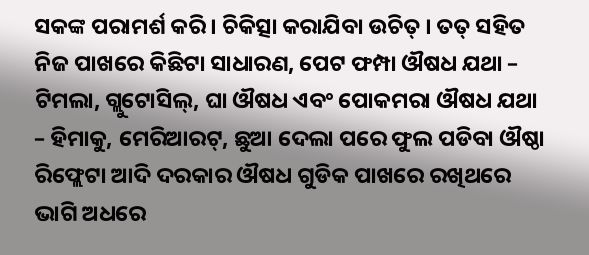ସକଙ୍କ ପରାମର୍ଶ କରି । ଚିକିତ୍ସା କରାଯିବା ଉଚିତ୍ । ତତ୍ ସହିତ ନିଜ ପାଖରେ କିଛିଟା ସାଧାରଣ, ପେଟ ଫମ୍ପା ଔଷଧ ଯଥା – ଟିମଲା, ଗ୍ଲୁଟୋସିଲ୍, ଘା ଔଷଧ ଏବଂ ପୋକମରା ଔଷଧ ଯଥା – ହିମାକୁ, ମେରିଆରଟ୍, ଛୁଆ ଦେଲା ପରେ ଫୁଲ ପଡିବା ଔଷ୍ଠା ରିଫ୍ଲେଟା ଆଦି ଦରକାର ଔଷଧ ଗୁଡିକ ପାଖରେ ରଖିଥରେ ଭାଗି ଅଧରେ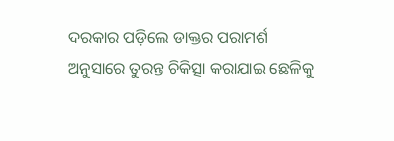ଦରକାର ପଡ଼ିଲେ ଡାକ୍ତର ପରାମର୍ଶ ଅନୁସାରେ ତୁରନ୍ତ ଚିକିତ୍ସା କରାଯାଇ ଛେଳିକୁ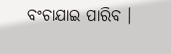ବଂଚାଯାଇ ପାରିବ ।